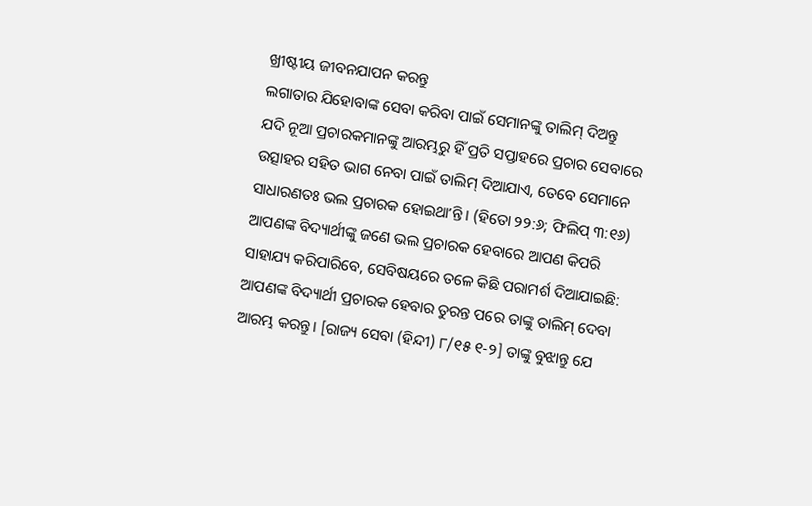ଖ୍ରୀଷ୍ଟୀୟ ଜୀବନଯାପନ କରନ୍ତୁ
ଲଗାତାର ଯିହୋବାଙ୍କ ସେବା କରିବା ପାଇଁ ସେମାନଙ୍କୁ ତାଲିମ୍ ଦିଅନ୍ତୁ
ଯଦି ନୂଆ ପ୍ରଚାରକମାନଙ୍କୁ ଆରମ୍ଭରୁ ହିଁ ପ୍ରତି ସପ୍ତାହରେ ପ୍ରଚାର ସେବାରେ ଉତ୍ସାହର ସହିତ ଭାଗ ନେବା ପାଇଁ ତାଲିମ୍ ଦିଆଯାଏ, ତେବେ ସେମାନେ ସାଧାରଣତଃ ଭଲ ପ୍ରଚାରକ ହୋଇଥାʼନ୍ତି। (ହିତୋ ୨୨:୬; ଫିଲିପ୍ ୩:୧୬) ଆପଣଙ୍କ ବିଦ୍ୟାର୍ଥୀଙ୍କୁ ଜଣେ ଭଲ ପ୍ରଚାରକ ହେବାରେ ଆପଣ କିପରି ସାହାଯ୍ୟ କରିପାରିବେ, ସେବିଷୟରେ ତଳେ କିଛି ପରାମର୍ଶ ଦିଆଯାଇଛି:
ଆପଣଙ୍କ ବିଦ୍ୟାର୍ଥୀ ପ୍ରଚାରକ ହେବାର ତୁରନ୍ତ ପରେ ତାଙ୍କୁ ତାଲିମ୍ ଦେବା ଆରମ୍ଭ କରନ୍ତୁ। [ରାଜ୍ୟ ସେବା (ହିନ୍ଦୀ) ୮/୧୫ ୧-୨] ତାଙ୍କୁ ବୁଝାନ୍ତୁ ଯେ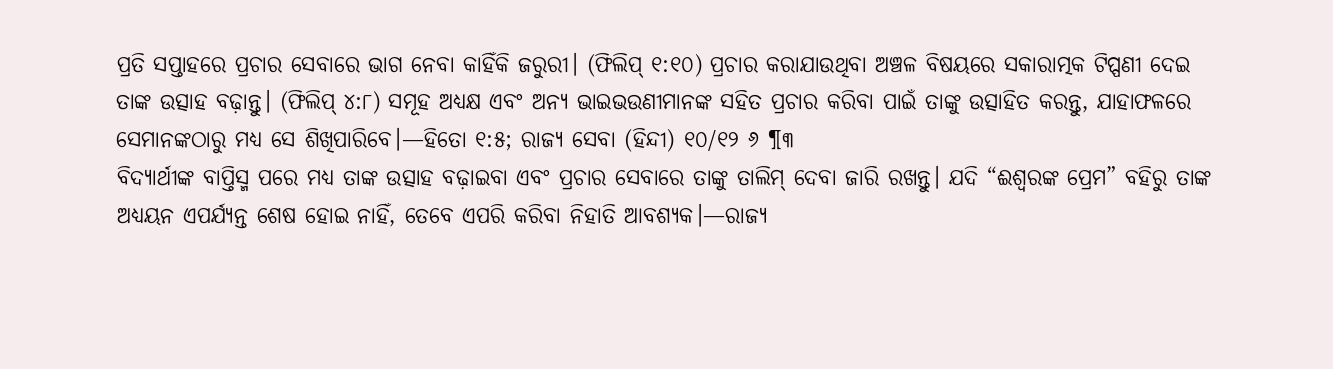ପ୍ରତି ସପ୍ତାହରେ ପ୍ରଚାର ସେବାରେ ଭାଗ ନେବା କାହିଁକି ଜରୁରୀ। (ଫିଲିପ୍ ୧:୧୦) ପ୍ରଚାର କରାଯାଉଥିବା ଅଞ୍ଚଳ ବିଷୟରେ ସକାରାତ୍ମକ ଟିପ୍ପଣୀ ଦେଇ ତାଙ୍କ ଉତ୍ସାହ ବଢ଼ାନ୍ତୁ। (ଫିଲିପ୍ ୪:୮) ସମୂହ ଅଧ୍ୟକ୍ଷ ଏବଂ ଅନ୍ୟ ଭାଇଭଉଣୀମାନଙ୍କ ସହିତ ପ୍ରଚାର କରିବା ପାଇଁ ତାଙ୍କୁ ଉତ୍ସାହିତ କରନ୍ତୁ, ଯାହାଫଳରେ ସେମାନଙ୍କଠାରୁ ମଧ୍ୟ ସେ ଶିଖିପାରିବେ।—ହିତୋ ୧:୫; ରାଜ୍ୟ ସେବା (ହିନ୍ଦୀ) ୧୦/୧୨ ୬ ¶୩
ବିଦ୍ୟାର୍ଥୀଙ୍କ ବାପ୍ତିସ୍ମ ପରେ ମଧ୍ୟ ତାଙ୍କ ଉତ୍ସାହ ବଢ଼ାଇବା ଏବଂ ପ୍ରଚାର ସେବାରେ ତାଙ୍କୁ ତାଲିମ୍ ଦେବା ଜାରି ରଖନ୍ତୁ। ଯଦି “ଈଶ୍ୱରଙ୍କ ପ୍ରେମ” ବହିରୁ ତାଙ୍କ ଅଧ୍ୟୟନ ଏପର୍ଯ୍ୟନ୍ତ ଶେଷ ହୋଇ ନାହିଁ, ତେବେ ଏପରି କରିବା ନିହାତି ଆବଶ୍ୟକ।—ରାଜ୍ୟ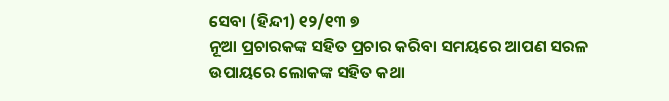ସେବା (ହିନ୍ଦୀ) ୧୨/୧୩ ୭
ନୂଆ ପ୍ରଚାରକଙ୍କ ସହିତ ପ୍ରଚାର କରିବା ସମୟରେ ଆପଣ ସରଳ ଉପାୟରେ ଲୋକଙ୍କ ସହିତ କଥା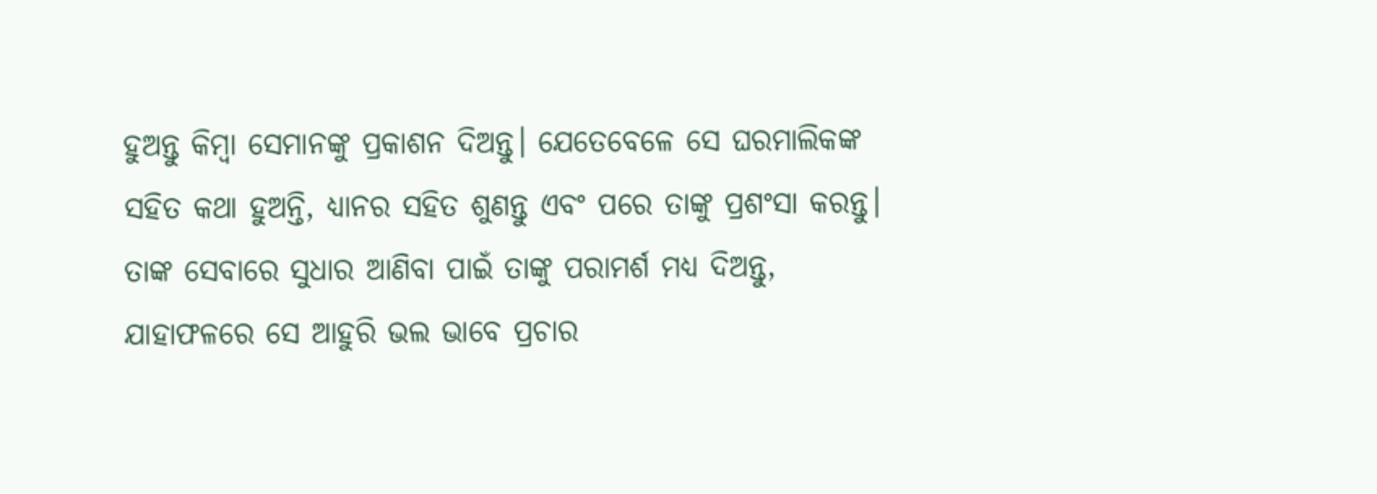ହୁଅନ୍ତୁ କିମ୍ବା ସେମାନଙ୍କୁ ପ୍ରକାଶନ ଦିଅନ୍ତୁ। ଯେତେବେଳେ ସେ ଘରମାଲିକଙ୍କ ସହିତ କଥା ହୁଅନ୍ତି, ଧ୍ୟାନର ସହିତ ଶୁଣନ୍ତୁ ଏବଂ ପରେ ତାଙ୍କୁ ପ୍ରଶଂସା କରନ୍ତୁ। ତାଙ୍କ ସେବାରେ ସୁଧାର ଆଣିବା ପାଇଁ ତାଙ୍କୁ ପରାମର୍ଶ ମଧ୍ୟ ଦିଅନ୍ତୁ, ଯାହାଫଳରେ ସେ ଆହୁରି ଭଲ ଭାବେ ପ୍ରଚାର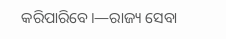କରିପାରିବେ।—ରାଜ୍ୟ ସେବା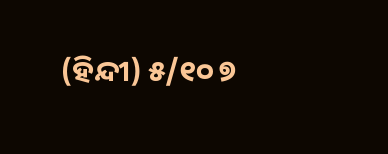(ହିନ୍ଦୀ) ୫/୧୦ ୭